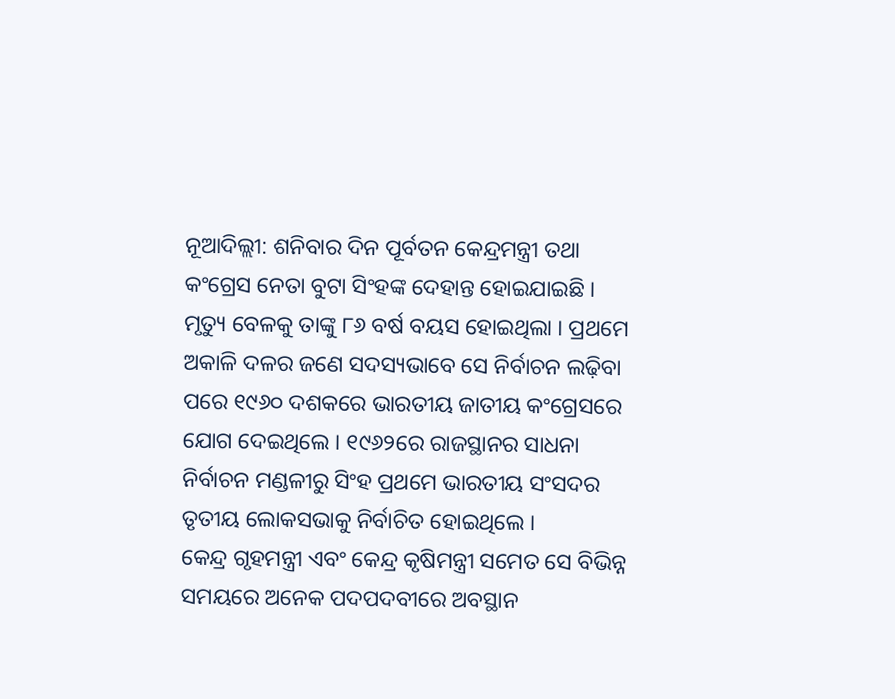ନୂଆଦିଲ୍ଲୀ: ଶନିବାର ଦିନ ପୂର୍ବତନ କେନ୍ଦ୍ରମନ୍ତ୍ରୀ ତଥା କଂଗ୍ରେସ ନେତା ବୁଟା ସିଂହଙ୍କ ଦେହାନ୍ତ ହୋଇଯାଇଛି । ମୃତ୍ୟୁ ବେଳକୁ ତାଙ୍କୁ ୮୬ ବର୍ଷ ବୟସ ହୋଇଥିଲା । ପ୍ରଥମେ ଅକାଳି ଦଳର ଜଣେ ସଦସ୍ୟଭାବେ ସେ ନିର୍ବାଚନ ଲଢ଼ିବା ପରେ ୧୯୬୦ ଦଶକରେ ଭାରତୀୟ ଜାତୀୟ କଂଗ୍ରେସରେ ଯୋଗ ଦେଇଥିଲେ । ୧୯୬୨ରେ ରାଜସ୍ଥାନର ସାଧନା ନିର୍ବାଚନ ମଣ୍ଡଳୀରୁ ସିଂହ ପ୍ରଥମେ ଭାରତୀୟ ସଂସଦର ତୃତୀୟ ଲୋକସଭାକୁ ନିର୍ବାଚିତ ହୋଇଥିଲେ ।
କେନ୍ଦ୍ର ଗୃହମନ୍ତ୍ରୀ ଏବଂ କେନ୍ଦ୍ର କୃଷିମନ୍ତ୍ରୀ ସମେତ ସେ ବିଭିନ୍ନ ସମୟରେ ଅନେକ ପଦପଦବୀରେ ଅବସ୍ଥାନ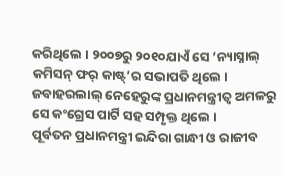କରିଥିଲେ । ୨୦୦୭ରୁ ୨୦୧୦ଯାଏଁ ସେ ‘ନ୍ୟାସ୍ନାଲ୍ କମିସନ୍ ଫର୍ କାଷ୍ଟ୍’ର ସଭାପତି ଥିଲେ । ଜବାହରଲାଲ୍ ନେହେରୁଙ୍କ ପ୍ରଧାନମନ୍ତ୍ରୀତ୍ୱ ଅମଳରୁ ସେ କଂଗ୍ରେସ ପାର୍ଟି ସହ ସମ୍ପୃକ୍ତ ଥିଲେ ।
ପୂର୍ବତନ ପ୍ରଧାନମନ୍ତ୍ରୀ ଇନ୍ଦିରା ଗାନ୍ଧୀ ଓ ରାଜୀବ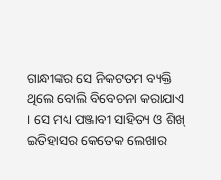ଗାନ୍ଧୀଙ୍କର ସେ ନିକଟତମ ବ୍ୟକ୍ତି ଥିଲେ ବୋଲି ବିବେଚନା କରାଯାଏ । ସେ ମଧ୍ୟ ପଞ୍ଜାବୀ ସାହିତ୍ୟ ଓ ଶିଖ୍ ଇତିହାସର କେତେକ ଲେଖାର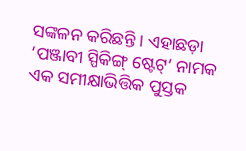ସଙ୍କଳନ କରିଛନ୍ତି । ଏହାଛଡ଼ା ‘ପଞ୍ଜାବୀ ସ୍ପିକିଙ୍ଗ୍ ଷ୍ଟେଟ୍’ ନାମକ ଏକ ସମୀକ୍ଷାଭିତ୍ତିକ ପୁସ୍ତକ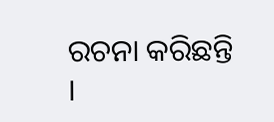ରଚନା କରିଛନ୍ତି ।